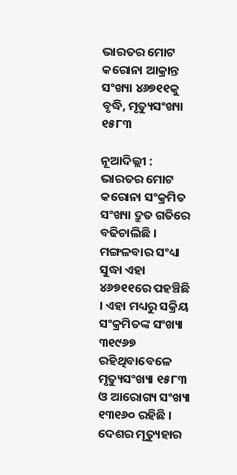ଭାରତର ମୋଟ କରୋନା ଆକ୍ରାନ୍ତ ସଂଖ୍ୟା ୪୬୭୧୧କୁ ବୃଦ୍ଧି, ମୃତ୍ୟୁସଂଖ୍ୟା ୧୫୮୩

ନୂଆଦିଲ୍ଲୀ : ଭାରତର ମୋଟ କରୋନା ସଂକ୍ରମିତ ସଂଖ୍ୟା ଦ୍ରୁତ ଗତିରେ ବଢିଚାଲିଛି । ମଙ୍ଗଳବାର ସଂଧ୍ୟା ସୁଦ୍ଧା ଏହା ୪୬୭୧୧ରେ ପହଞ୍ଚିଛି । ଏହା ମଧ୍ୟରୁ ସକ୍ରିୟ ସଂକ୍ରମିତଙ୍କ ସଂଖ୍ୟା ୩୧୯୬୭ ରହିଥିବାବେଳେ ମୃତ୍ୟୁସଂଖ୍ୟା ୧୫୮୩ ଓ ଆରୋଗ୍ୟ ସଂଖ୍ୟା ୧୩୧୬୦ ରହିଛି । ଦେଶର ମୃତ୍ୟୁହାର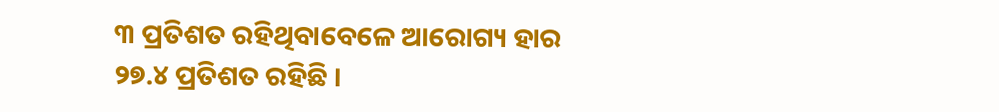୩ ପ୍ରତିଶତ ରହିଥିବାବେଳେ ଆରୋଗ୍ୟ ହାର ୨୭.୪ ପ୍ରତିଶତ ରହିଛି ।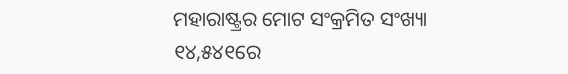ମହାରାଷ୍ଟ୍ରର ମୋଟ ସଂକ୍ରମିତ ସଂଖ୍ୟା ୧୪,୫୪୧ରେ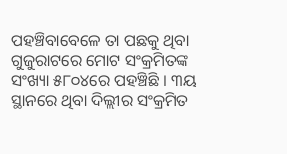ପହଞ୍ଚିବାବେଳେ ତା ପଛକୁ ଥିବା ଗୁଜୁରାଟରେ ମୋଟ ସଂକ୍ରମିତଙ୍କ ସଂଖ୍ୟା ୫୮୦୪ରେ ପହଞ୍ଚିଛି । ୩ୟ ସ୍ଥାନରେ ଥିବା ଦିଲ୍ଲୀର ସଂକ୍ରମିତ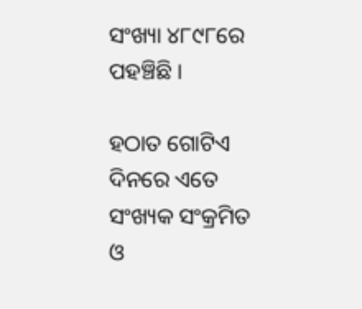ସଂଖ୍ୟା ୪୮୯୮ରେ ପହଞ୍ଚିଛି ।

ହଠାତ ଗୋଟିଏ ଦିନରେ ଏତେ ସଂଖ୍ୟକ ସଂକ୍ରମିତ ଓ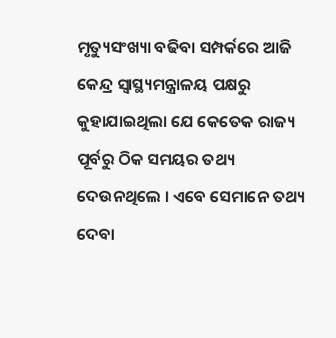ମୃତ୍ୟୁସଂଖ୍ୟା ବଢିବା ସମ୍ପର୍କରେ ଆଜି କେନ୍ଦ୍ର ସ୍ୱାସ୍ଥ୍ୟମନ୍ତ୍ରାଳୟ ପକ୍ଷରୁ କୁହାଯାଇଥିଲା ଯେ କେତେକ ରାଜ୍ୟ ପୂର୍ବରୁ ଠିକ ସମୟର ତଥ୍ୟ ଦେଉନଥିଲେ । ଏବେ ସେମାନେ ତଥ୍ୟ ଦେବା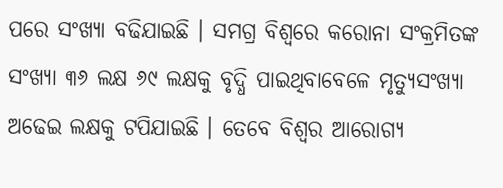ପରେ ସଂଖ୍ୟା ବଢିଯାଇଛି । ସମଗ୍ର ବିଶ୍ୱରେ କରୋନା ସଂକ୍ରମିତଙ୍କ ସଂଖ୍ୟା ୩୬ ଲକ୍ଷ ୬୯ ଲକ୍ଷକୁ ବୃଦ୍ଧି ପାଇଥିବାବେଳେ ମୃତ୍ୟୁସଂଖ୍ୟା ଅଢେଇ ଲକ୍ଷକୁ ଟପିଯାଇଛି । ତେବେ ବିଶ୍ୱର ଆରୋଗ୍ୟ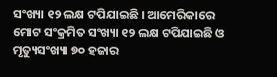ସଂଖ୍ୟା ୧୨ ଲକ୍ଷ ଟପିଯାଇଛି । ଆମେରିକାରେ ମୋଟ ସଂକ୍ରମିତ ସଂଖ୍ୟା ୧୨ ଲକ୍ଷ ଟପିଯାଇଛି ଓ ମୃତ୍ୟୁସଂଖ୍ୟା ୭୦ ହଜାର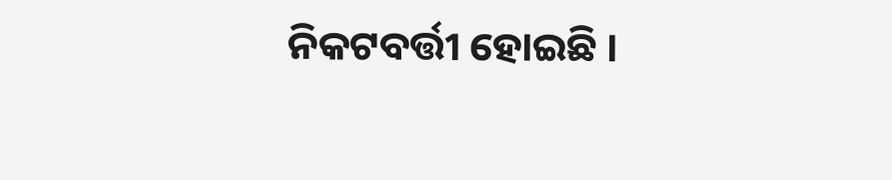ନିକଟବର୍ତ୍ତୀ ହୋଇଛି ।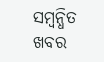ସମ୍ବନ୍ଧିତ ଖବର